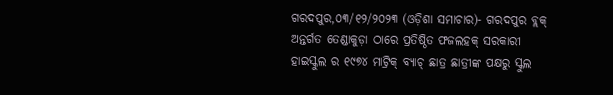ଗରଦପୁର,୦୩/୧୨/୨୦୨୩ (ଓଡ଼ିଶା ସମାଚାର)- ଗରଦପୁର ବ୍ଲକ୍ ଅନ୍ତର୍ଗତ ତେଣ୍ଡାକୁଡ଼ା ଠାରେ ପ୍ରତିଷ୍ଠିତ ଫଜଲହକ୍ ସରକାରୀ ହାଇସ୍କୁଲ ର ୧୯୭୪ ମାଟ୍ରିକ୍ ବ୍ୟାଚ୍ ଛାତ୍ର ଛାତ୍ରୀଙ୍କ ପକ୍ଷରୁ ସ୍କୁଲ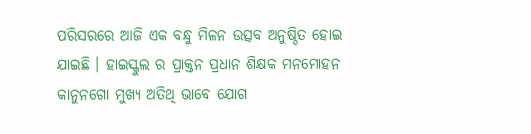ପରିସରରେ ଆଜି ଏକ ବନ୍ଧୁ ମିଳନ ଉତ୍ସବ ଅନୁଷ୍ଠିତ ହୋଇ ଯାଇଛି । ହାଇସ୍କୁଲ ର ପ୍ରାକ୍ତନ ପ୍ରଧାନ ଶିକ୍ଷକ ମନମୋହନ କାନୁନଗୋ ମୁଖ୍ୟ ଅତିଥି ଭାବେ ଯୋଗ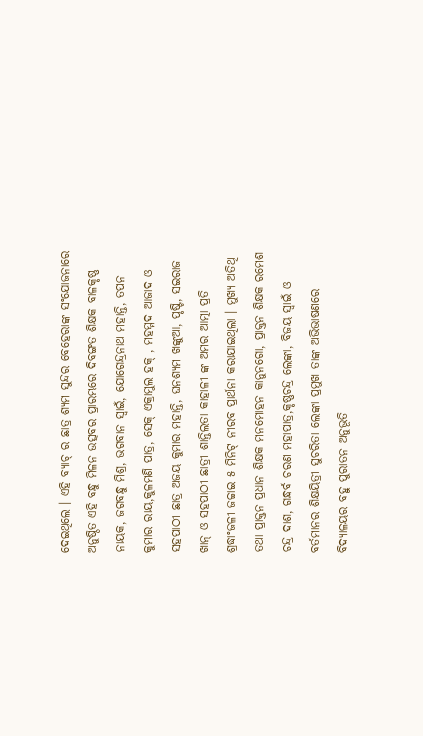ଦେଇଥିଲେ । ଏହି ବ୍ୟାଚ୍ ର ଛାତ୍ର ଶ୍ୟମ ସୁନ୍ଦର ବେହେରାଙ୍କ ସଂଯୋଜନାରେ ଅନୁଷ୍ଠିତ ଏହି ବନ୍ଧୁ ମିଳନ ଉତ୍ସବର ପ୍ରାରମ୍ଭରେ ଦିବଙ୍ଗତ ଶିକ୍ଷକ ବାଳକୃଷ୍ଣ ନାୟକ, ଜଗବନ୍ଧୁ ମିଶ୍ର, ଭଗବାନ ସ୍ୱାଇଁ, ଯୋଗେନ୍ଦ୍ରନାଥ ମହାନ୍ତି, ତପନ କୁମାର ରାୟ,କୁଳମଣି ପାତ୍ର, ସେକ୍ ଏକ୍ରାମୁଲ ହକ୍ , ମହମ୍ମଦ ଆଜାଦ ଓ ସହପାଠୀ ଛାତ୍ର ଅଜୟ କୁମାର ମହାନ୍ତି, ଘନଶ୍ୟମ ଖଙ୍କୁଆ, ପୃଷ୍ଟି, ସଇରାଜ ଖାନ୍ ଓ ସହପାଠୀ ଛାତ୍ରୀ ଶାନ୍ତିଲତା କାହାଳୀ ଙ୍କ ଅମର ଆତ୍ମା ପ୍ରତି ଶ୍ରଦ୍ଧାଂଜଳୀ ଜଚ୍ଚାଇ ୫ ମିନିଟ୍ ନୀରବ ପ୍ରାର୍ଥନା କରାଯାଇଥିଲା । ମୁଖ୍ୟ ଅତିଥି ତଥା ପ୍ରାକ୍ତନ ପ୍ରଧାନ ଶିକ୍ଷକ ମନମୋହନ କାନୁନଗୋ, ପ୍ରାକ୍ତନ ଶିକ୍ଷକ ରମେଶ ଚନ୍ଦ୍ର ଦାଶ, ଗନ୍ଧର୍ବ ଚରଣ ମହାପାତ୍ର,କୃଷ୍ଣଚନ୍ଦ୍ର ଲେଙ୍କା, ବିଜୟ ସ୍ୱାଇଁ ଓ ବର୍ତମାନର ଶିକ୍ଷୟିତ୍ରୀ ସୁଚରିତା ଲେଙ୍କା ପ୍ରମୁଖ ତାଙ୍କ ଅଭିଭାଷଣରେ ବିଦ୍ୟାଳୟର ବହୁ ପୁରାତନ ଅନୁଭୂତି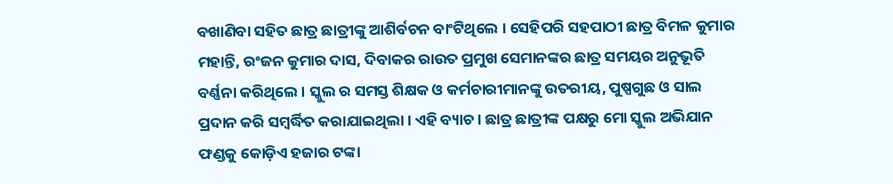ବଖାଣିବା ସହିତ ଛାତ୍ର ଛାତ୍ରୀଙ୍କୁ ଆଶିର୍ବଚନ ବାଂଟିଥିଲେ । ସେହିପରି ସହପାଠୀ ଛାତ୍ର ବିମଳ କୁମାର ମହାନ୍ତି, ରଂଜନ କୁମାର ଦାସ, ଦିବାକର ରାଉତ ପ୍ରମୁଖ ସେମାନଙ୍କର ଛାତ୍ର ସମୟର ଅନୁଭୂତି ବର୍ଣ୍ଣନା କରିଥିଲେ । ସ୍କୁଲ ର ସମସ୍ତ ଶିକ୍ଷକ ଓ କର୍ମଚାରୀମାନଙ୍କୁ ଉତରୀୟ, ପୁଷ୍ପଗୁଛ ଓ ସାଲ ପ୍ରଦାନ କରି ସମ୍ବର୍ଦ୍ଧିତ କରାଯାଇଥିଲା । ଏହି ବ୍ୟାଚ । ଛାତ୍ର ଛାତ୍ରୀଙ୍କ ପକ୍ଷରୁ ମୋ ସ୍କୁଲ ଅଭିଯାନ ଫଣ୍ଡକୁ କୋଡ଼ିଏ ହଜାର ଟଙ୍କା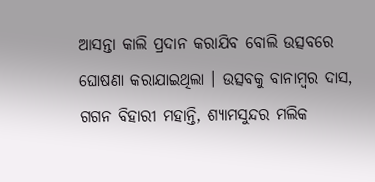ଆସନ୍ତା କାଲି ପ୍ରଦାନ କରାଯିବ ବୋଲି ଉତ୍ସବରେ ଘୋଷଣା କରାଯାଇଥିଲା । ଉତ୍ସବକୁ ବାନାମ୍ବର ଦାସ, ଗଗନ ବିହାରୀ ମହାନ୍ତି, ଶ୍ୟାମସୁନ୍ଦର ମଲିକ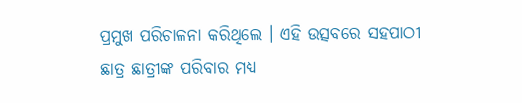ପ୍ରମୁଖ ପରିଚାଳନା କରିଥିଲେ । ଏହି ଉତ୍ସବରେ ସହପାଠୀ ଛାତ୍ର ଛାତ୍ରୀଙ୍କ ପରିବାର ମଧ୍ୟ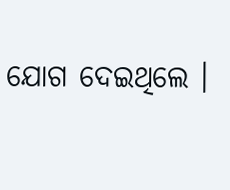ଯୋଗ ଦେଇଥିଲେ ।